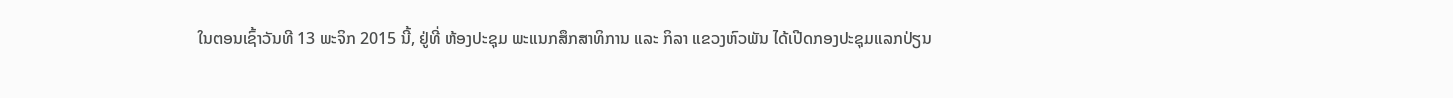ໃນຕອນເຊົ້າວັນທີ 13 ພະຈິກ 2015 ນີ້, ຢູ່ທີ່ ຫ້ອງປະຊຸມ ພະແນກສຶກສາທິການ ແລະ ກິລາ ແຂວງຫົວພັນ ໄດ້ເປີດກອງປະຊຸມແລກປ່ຽນ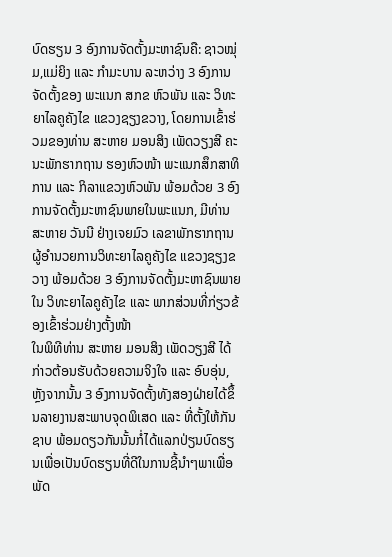ບົດຮຽນ 3 ອົງການຈັດຕັ້ງມະຫາຊົນຄື: ຊາວໝຸ່ມ,ແມ່ຍິງ ແລະ ກຳມະບານ ລະຫວ່າງ 3 ອົງການຈັດຕັ້ງຂອງ ພະແນກ ສກຂ ຫົວພັນ ແລະ ວິທະຍາໄລຄູຄັງໄຂ ແຂວງຊຽງຂວາງ, ໂດຍການເຂົ້າຮ່ວມຂອງທ່ານ ສະຫາຍ ມອນສິງ ເພັດວຽງສີ ຄະນະພັກຮາກຖານ ຮອງຫົວໜ້າ ພະແນກສຶກສາທິການ ແລະ ກິລາແຂວງຫົວພັນ ພ້ອມດ້ວຍ 3 ອົງການຈັດຕັ້ງມະຫາຊົນພາຍໃນພະແນກ, ມີທ່ານ ສະຫາຍ ວັນນີ ຢ່າງເຈຍມົວ ເລຂາພັກຮາກຖານ ຜູ້ອຳນວຍການວິທະຍາໄລຄູຄັງໄຂ ແຂວງຊຽງຂວາງ ພ້ອມດ້ວຍ 3 ອົງການຈັດຕັ້ງມະຫາຊົນພາຍໃນ ວິທະຍາໄລຄູຄັງໄຂ ແລະ ພາກສ່ວນທີ່ກ່ຽວຂ້ອງເຂົ້າຮ່ວມຢ່າງຕັ້ງໜ້າ
ໃນພິທີທ່ານ ສະຫາຍ ມອນສິງ ເພັດວຽງສີ ໄດ້ກ່າວຕ້ອນຮັບດ້ວຍຄວາມຈິງໃຈ ແລະ ອົບອຸ່ນ, ຫຼັງຈາກນັ້ນ 3 ອົງການຈັດຕັ້ງທັງສອງຝ່າຍໄດ້ຂຶ້ນລາຍງານສະພາບຈຸດພິເສດ ແລະ ທີ່ຕັ້ງໃຫ້ກັນຊາບ ພ້ອມດຽວກັນນັ້ນກໍ່ໄດ້ແລກປ່ຽນບົດຮຽນເພື່ອເປັນບົດຮຽນທີ່ດີໃນການຊີ້ນຳໆພາເພື່ອພັດ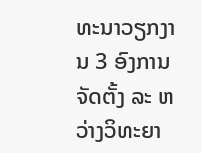ທະນາວຽກງານ 3 ອົງການຈັດຕັ້ງ ລະ ຫວ່າງວິທະຍາ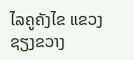ໄລຄູຄັງໄຂ ແຂວງຊຽງຂວາງ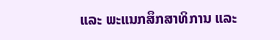ແລະ ພະແນກສຶກສາທິການ ແລະ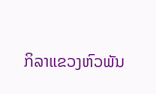ກິລາແຂວງຫົວພັນ